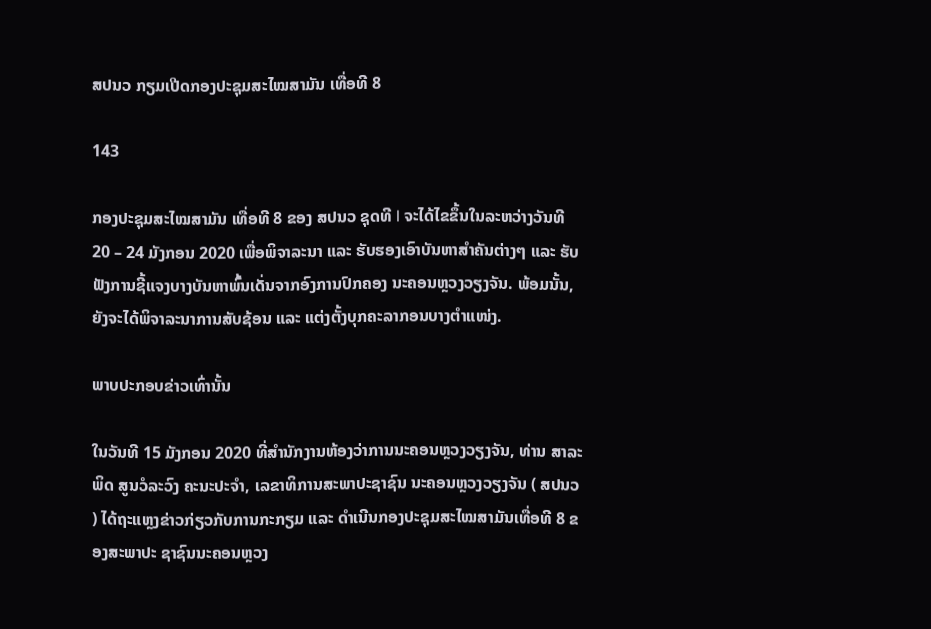ສປນວ ກຽມເປີດກອງປະຊຸມສະໄໝສາມັນ ເທື່ອທີ 8

143

ກອງປະຊຸມສະໄໝສາມັນ ເທື່ອທີ 8 ຂອງ ສປນວ ຊຸດທີ I ຈະໄດ້ໄຂຂຶ້ນໃນລະຫວ່າງວັນທີ 20 – 24 ມັງກອນ 2020 ເພື່ອພິຈາລະນາ ແລະ ຮັບຮອງເອົາບັນຫາສຳຄັນຕ່າງໆ ແລະ ຮັບຟັງການຊີ້ແຈງບາງບັນຫາພົ້ນເດັ່ນຈາກອົງການປົກຄອງ ນະຄອນຫຼວງວຽງຈັນ. ພ້ອມນັ້ນ, ຍັງຈະໄດ້ພິຈາລະນາການສັບຊ້ອນ ແລະ ແຕ່ງຕັ້ງບຸກຄະລາກອນບາງຕຳແໜ່ງ.

ພາບປະກອບຂ່າວເທົ່ານັ້ນ

ໃນວັນທີ 15 ມັງກອນ 2020 ທີ່ສໍານັກງານຫ້ອງວ່າການນະຄອນຫຼວງວຽງຈັນ, ທ່ານ ສາລະພິດ ສູນວໍລະວົງ ຄະນະປະຈຳ, ເລຂາທິການສະພາປະຊາຊົນ ນະຄອນຫຼວງວຽງຈັນ ( ສປນວ ) ໄດ້ຖະແຫຼງຂ່າວກ່ຽວກັບການກະກຽມ ແລະ ດໍາເນີນກອງປະຊຸມສະໄໝສາມັນເທື່ອທີ 8 ຂອງສະພາປະ ຊາຊົນນະຄອນຫຼວງ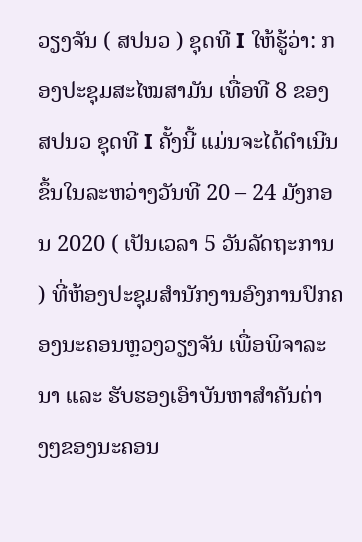ວຽງຈັນ ( ສປນວ ) ຊຸດທີ I ໃຫ້ຮູ້ວ່າ: ກອງປະຊຸມສະໄໝສາມັນ ເທື່ອທີ 8 ຂອງ ສປນວ ຊຸດທີ I ຄັ້ງນີ້ ແມ່ນຈະໄດ້ດຳເນີນຂຶ້ນໃນລະຫວ່າງວັນທີ 20 – 24 ມັງກອນ 2020 ( ເປັນເວລາ 5 ວັນລັດຖະການ ) ທີ່ຫ້ອງປະຊຸມສໍານັກງານອົງການປົກຄອງນະຄອນຫຼວງວຽງຈັນ ເພື່ອພິຈາລະນາ ແລະ ຮັບຮອງເອົາບັນຫາສຳຄັນຕ່າງໆຂອງນະຄອນ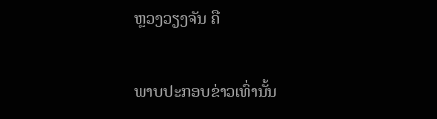ຫຼວງວຽງຈັນ ຄື

ພາບປະກອບຂ່າວເທົ່ານັ້ນ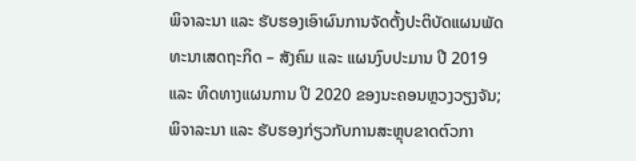ພິຈາລະນາ ແລະ ຮັບຮອງເອົາຜົນການຈັດຕັ້ງປະຕິບັດແຜນພັດທະນາເສດຖະກິດ – ສັງຄົມ ແລະ ແຜນງົບປະມານ ປີ 2019 ແລະ ທິດທາງແຜນການ ປີ 2020 ຂອງນະຄອນຫຼວງວຽງຈັນ; ພິຈາລະນາ ແລະ ຮັບຮອງກ່ຽວກັບການສະຫຼຸບຂາດຕົວກາ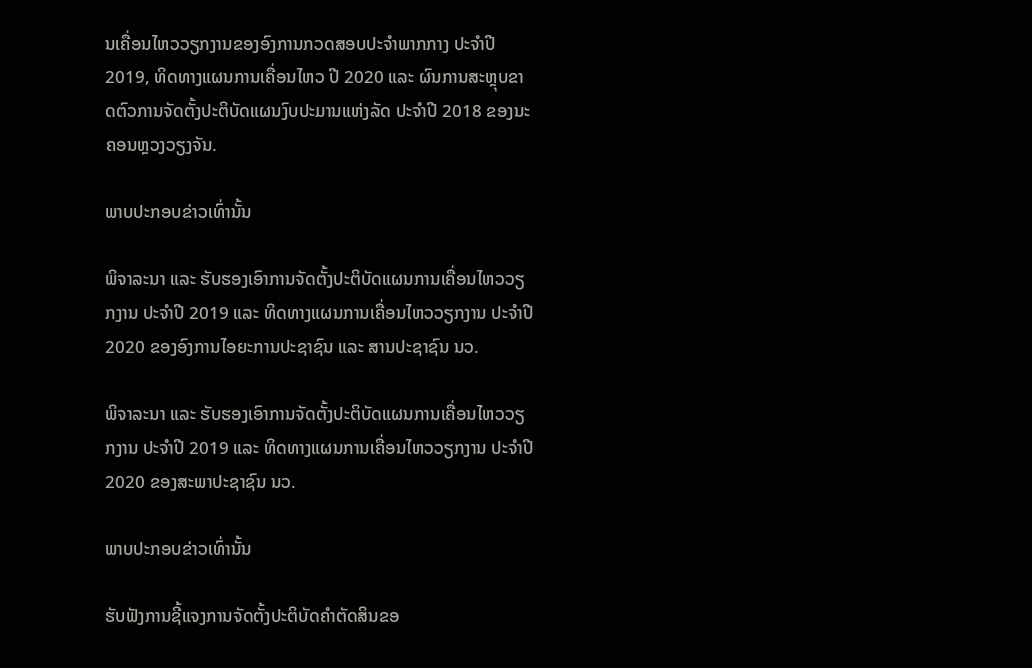ນເຄື່ອນໄຫວວຽກງານຂອງອົງການກວດສອບປະຈຳພາກກາງ ປະຈຳປີ 2019, ທິດທາງແຜນການເຄື່ອນໄຫວ ປີ 2020 ແລະ ຜົນການສະຫຼຸບຂາດຕົວການຈັດຕັ້ງປະຕິບັດແຜນງົບປະມານແຫ່ງລັດ ປະຈຳປີ 2018 ຂອງນະຄອນຫຼວງວຽງຈັນ.

ພາບປະກອບຂ່າວເທົ່ານັ້ນ

ພິຈາລະນາ ແລະ ຮັບຮອງເອົາການຈັດຕັ້ງປະຕິບັດແຜນການເຄື່ອນໄຫວວຽກງານ ປະຈຳປີ 2019 ແລະ ທິດທາງແຜນການເຄື່ອນໄຫວວຽກງານ ປະຈຳປີ 2020 ຂອງອົງການໄອຍະການປະຊາຊົນ ແລະ ສານປະຊາຊົນ ນວ.

ພິຈາລະນາ ແລະ ຮັບຮອງເອົາການຈັດຕັ້ງປະຕິບັດແຜນການເຄື່ອນໄຫວວຽກງານ ປະຈຳປີ 2019 ແລະ ທິດທາງແຜນການເຄື່ອນໄຫວວຽກງານ ປະຈຳປີ 2020 ຂອງສະພາປະຊາຊົນ ນວ.

ພາບປະກອບຂ່າວເທົ່ານັ້ນ

ຮັບຟັງການຊີ້ແຈງການຈັດຕັ້ງປະຕິບັດຄຳຕັດສິນຂອ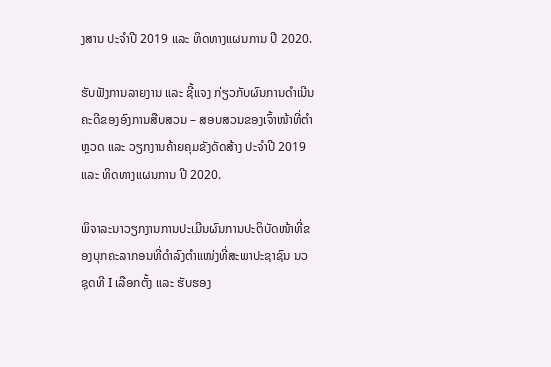ງສານ ປະຈຳປີ 2019 ແລະ ທິດທາງແຜນການ ປີ 2020.

ຮັບຟັງການລາຍງານ ແລະ ຊີ້ແຈງ ກ່ຽວກັບຜົນການດຳເນີນຄະດີຂອງອົງການສືບສວນ – ສອບສວນຂອງເຈົ້າໜ້າທີ່ຕຳຫຼວດ ແລະ ວຽກງານຄ້າຍຄຸມຂັງດັດສ້າງ ປະຈຳປີ 2019 ແລະ ທິດທາງແຜນການ ປີ 2020.

ພິຈາລະນາວຽກງານການປະເມີນຜົນການປະຕິບັດໜ້າທີ່ຂອງບຸກຄະລາກອນທີ່ດຳລົງຕຳແໜ່ງທີ່ສະພາປະຊາຊົນ ນວ ຊຸດທີ I ເລືອກຕັ້ງ ແລະ ຮັບຮອງ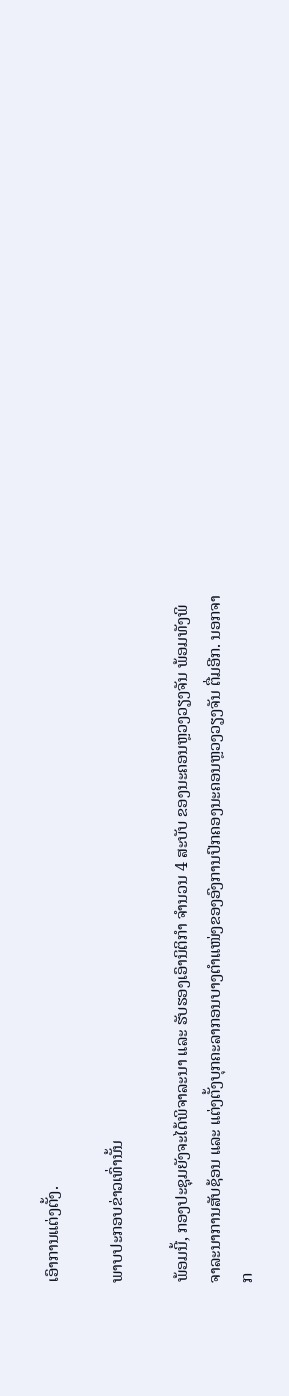ເອົາການແຕ່ງຕັ້ງ.

ພາບປະກອບຂ່າວເທົ່ານັ້ນ

ພ້ອມນີ້, ກອງປະຊຸມຍັງຈະໄດ້ພິຈາລະນາ ແລະ ຮັບຮອງເອົານິຕິກໍາ ຈຳນວນ 4 ສະບັບ ຂອງນະຄອນຫຼວງວຽງຈັນ ພ້ອມທັງພິຈາລະນາການສັບຊ້ອນ ແລະ ແຕ່ງຕັ້ງບຸກຄະລາກອນບາງຕຳແໜ່ງຂອງອົງການປົກຄອງນະຄອນຫຼວງວຽງຈັນ ຕື່ມອີກ. ນອກຈາກ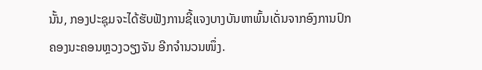ນັ້ນ, ກອງປະຊຸມຈະໄດ້ຮັບຟັງການຊີ້ແຈງບາງບັນຫາພົ້ນເດັ່ນຈາກອົງການປົກຄອງນະຄອນຫຼວງວຽງຈັນ ອີກຈຳນວນໜຶ່ງ.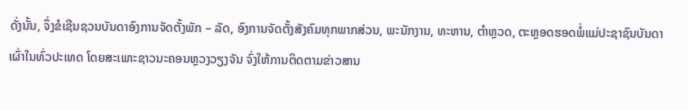ດັ່ງນັ້ນ, ຈຶ່ງຂໍເຊີນຊວນບັນດາອົງການຈັດຕັ້ງພັກ – ລັດ, ອົງການຈັດຕັ້ງສັງຄົມທຸກພາກສ່ວນ, ພະນັກງານ, ທະຫານ, ຕຳຫຼວດ, ຕະຫຼອດຮອດພໍ່ແມ່ປະຊາຊົນບັນດາເຜົ່າໃນທົ່ວປະເທດ ໂດຍສະເພາະຊາວນະຄອນຫຼວງວຽງຈັນ ຈົ່ງໃຫ້ການຕິດຕາມຂ່າວສານ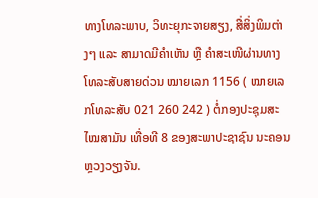ທາງໂທລະພາບ, ວິທະຍຸກະຈາຍສຽງ, ສື່ສິ່ງພິມຕ່າງໆ ແລະ ສາມາດມີຄໍາເຫັນ ຫຼື ຄຳສະເໜີຜ່ານທາງໂທລະສັບສາຍດ່ວນ ໝາຍເລກ 1156 ( ໝາຍເລກໂທລະສັບ 021 260 242 ) ຕໍ່ກອງປະຊຸມສະໄໝສາມັນ ເທື່ອທີ 8 ຂອງສະພາປະຊາຊົນ ນະຄອນຫຼວງວຽງຈັນ.